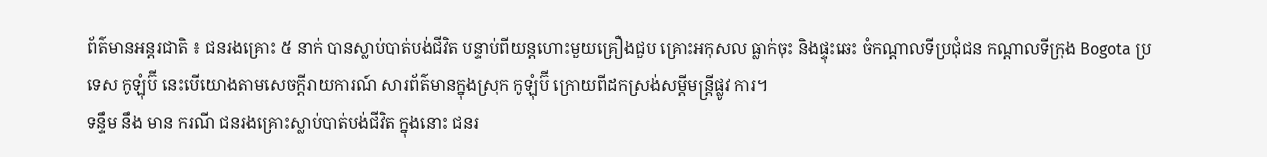ព័ត៌មានអន្តរជាតិ ៖ ជនរងគ្រោះ ៥ នាក់ បានស្លាប់បាត់បង់ជីវិត បន្ទាប់ពីយន្តហោះមួយគ្រឿងជួប គ្រោះអកុសល ធ្លាក់ចុះ និងផ្ទុះឆេះ ចំកណ្តាលទីប្រជុំជន កណ្តាលទីក្រុង Bogota ប្រទេស កូឡុំប៊ី នេះបើយោងតាមសេចក្តីរាយការណ៍ សារព័ត៌មានក្នុងស្រុក កូឡុំប៊ី ក្រោយពីដកស្រង់សម្តីមន្រ្តីផ្លូវ ការ។
ទន្ទឹម នឹង មាន ករណី ជនរងគ្រោះស្លាប់បាត់បង់ជីវិត ក្នុងនោះ ជនរ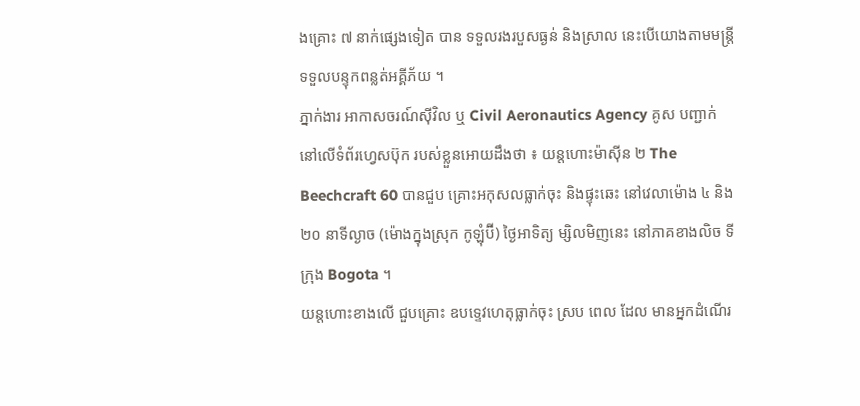ងគ្រោះ ៧ នាក់ផ្សេងទៀត បាន ទទួលរងរបួសធ្ងន់ និងស្រាល នេះបើយោងតាមមន្រ្តីទទួលបន្ទុកពន្លត់អគ្គីភ័យ ។
ភ្នាក់ងារ អាកាសចរណ៍ស៊ីវិល ឬ Civil Aeronautics Agency គូស បញ្ជាក់ នៅលើទំព័រហ្វេសប៊ុក របស់ខ្លួនអោយដឹងថា ៖ យន្តហោះម៉ាស៊ីន ២ The Beechcraft 60 បានជួប គ្រោះអកុសលធ្លាក់ចុះ និងផ្ទុះឆេះ នៅវេលាម៉ោង ៤ និង ២០ នាទីល្ងាច (ម៉ោងក្នុងស្រុក កូឡុំប៊ី) ថ្ងៃអាទិត្យ ម្សិលមិញនេះ នៅភាគខាងលិច ទីក្រុង Bogota ។
យន្តហោះខាងលើ ជួបគ្រោះ ឧបទ្ទេវហេតុធ្លាក់ចុះ ស្រប ពេល ដែល មានអ្នកដំណើរ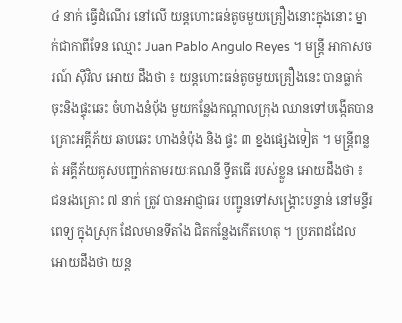៤ នាក់ ធ្វើដំណើរ នៅលើ យន្តហោះធន់តូចមួយគ្រឿងនោះក្នុងនោះ ម្នាក់ជាកាពីទែន ឈ្មោះ Juan Pablo Angulo Reyes ។ មន្រ្តី អាកាសចរណ៍ ស៊ីវិល អោយ ដឹងថា ៖ យន្តហោះធន់តូចមួយគ្រឿងនេះ បានធ្លាក់ចុះនិងផ្ទុះឆេះ ចំហាងនំប៉័ង មួយកន្លែងកណ្តាលក្រុង ឈានទៅបង្កើតបានគ្រោះអគ្គីភ័យ ឆាបឆេះ ហាងនំប៉ុង និង ផ្ទះ ៣ ខ្នងផ្សេងទៀត ។ មន្រ្តីពន្លត់ អគ្គីភ័យគូសបញ្ជាក់តាមរយៈគណនី ទ្វីតធើ របស់ខ្លួន អោយដឹងថា ៖ ជនរងគ្រោះ ៧ នាក់ ត្រូវ បានអាជ្ញាធរ បញ្ជូនទៅសង្គ្រោះបន្ទាន់ នៅមន្ទីរពេទ្យ ក្នុងស្រុក ដែលមានទីតាំង ជិតកន្លែងកើតហេតុ ។ ប្រភពដដែល អោយដឹងថា យន្ត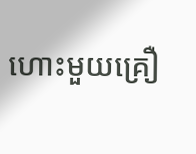ហោះមួយគ្រឿ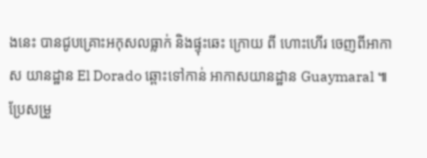ងនេះ បានជូបគ្រោះអកុសលធ្លាក់ និងផ្ទុះឆេះ ក្រោយ ពី ហោះហើរ ចេញពីអាកាស យានដ្ឋាន El Dorado ឆ្ពោះទៅកាន់ អាកាសយានដ្ឋាន Guaymaral ៕
ប្រែសម្រួ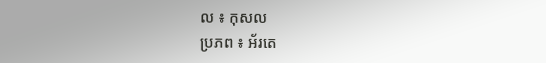ល ៖ កុសល
ប្រភព ៖ អ័រតេ